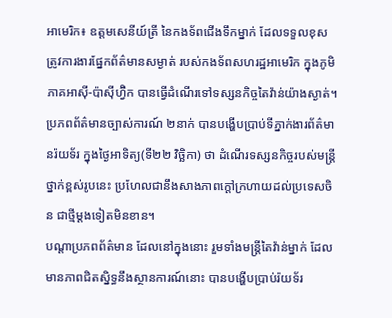អាមេរិក៖ ឧត្ដមសេនីយ៍ត្រី នៃកងទ័ពជើងទឹកម្នាក់ ដែលទទួលខុសត្រូវការងារផ្នែកព័ត៌មានសម្ងាត់ របស់កងទ័ពសហរដ្ឋអាមេរិក ក្នុងភូមិភាគអាស៊ី-ប៉ាស៊ីហ្វ៊ិក បានធ្វើដំណើរទៅទស្សនកិច្ចតៃវ៉ាន់យ៉ាងស្ងាត់។ ប្រភពព័ត៌មានច្បាស់ការណ៍ ២នាក់ បានបង្ហើបប្រាប់ទីភ្នាក់ងារព័ត៌មានរ៉យទ័រ ក្នុងថ្ងៃអាទិត្យ(ទី២២ វិច្ឆិកា) ថា ដំណើរទស្សនកិច្ចរបស់មន្ត្រីថ្នាក់ខ្ពស់រូបនេះ ប្រហែលជានឹងសាងភាពក្ដៅក្រហាយដល់ប្រទេសចិន ជាថ្មីម្ដងទៀតមិនខាន។
បណ្ដាប្រភពព័ត៌មាន ដែលនៅក្នុងនោះ រួមទាំងមន្ត្រីតៃវ៉ាន់ម្នាក់ ដែលមានភាពជិតស្និទ្ធនឹងស្ថានការណ៍នោះ បានបង្ហើបប្រាប់រ៉យទ័រ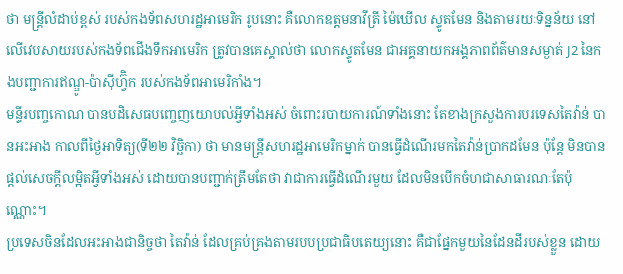ថា មន្ត្រីលំដាប់ខ្ពស់ របស់កងទ័ពសហរដ្ឋអាមេរិក រូបនោះ គឺលោកឧត្ដមនាវីត្រី ម៉ៃឃើល ស្ទូតមែន និងតាមរយៈទិន្នន័យ នៅលើវេបសាយរបស់កងទ័ពជើងទឹកអាមេរិក ត្រូវបានគេស្គាល់ថា លោកស្ទូតមែន ជាអគ្គនាយកអង្គភាពព័ត៌មានសម្ងាត់ J2 នៃកងបញ្ជាការឥណ្ឌូ-ប៉ាស៊ីហ្វ៊ិក របស់កងទ័ពអាមេរិកាំង។
មន្ទីរបញ្ចកោណ បានបដិសេធបញ្ចេញយោបល់អ្វីទាំងអស់ ចំពោះរបាយការណ៍ទាំងនោះ តែខាងក្រសួងការបរទេសតៃវ៉ាន់ បានអះអាង កាលពីថ្ងៃអាទិត្យ(ទី២២ វិច្ឆិកា) ថា មានមន្ត្រីសហរដ្ឋអាមេរិកម្នាក់ បានធ្វើដំណើរមកតៃវ៉ាន់ប្រាកដមែន ប៉ុន្តែ មិនបានផ្ដល់សេចក្ដីលម្អិតអ្វីទាំងអស់ ដោយបានបញ្ជាក់ត្រឹមតែថា វាជាការធ្វើដំណើរមួយ ដែលមិនបើកចំហជាសាធារណៈតែប៉ុណ្ណោះ។
ប្រទេសចិនដែលអះអាងជានិច្ចថា តៃវ៉ាន់ ដែលគ្រប់គ្រងតាមរបបប្រជាធិបតេយ្យនោះ គឺជាផ្នែកមួយនៃដែនដីរបស់ខ្លួន ដោយ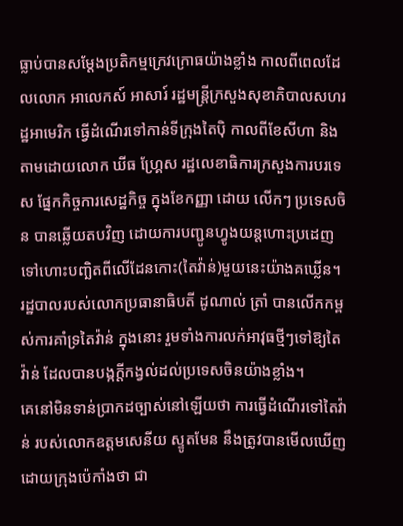ធ្លាប់បានសម្ដែងប្រតិកម្មក្រេវក្រោធយ៉ាងខ្លាំង កាលពីពេលដែលលោក អាលេកស៍ អាសារ៍ រដ្ឋមន្ត្រីក្រសួងសុខាភិបាលសហរដ្ឋអាមេរិក ធ្វើដំណើរទៅកាន់ទីក្រុងតៃប៉ិ កាលពីខែសីហា និងតាមដោយលោក ឃីធ ហ្គ្រែស រដ្ឋលេខាធិការក្រសួងការបរទេស ផ្នែកកិច្ចការសេដ្ឋកិច្ច ក្នុងខែកញ្ញា ដោយ លើកៗ ប្រទេសចិន បានឆ្លើយតបវិញ ដោយការបញ្ជូនហ្វូងយន្តហោះប្រដេញ ទៅហោះបញ្ឆិតពីលើដែនកោះ(តៃវ៉ាន់)មួយនេះយ៉ាងគឃ្លើន។
រដ្ឋបាលរបស់លោកប្រធានាធិបតី ដូណាល់ ត្រាំ បានលើកកម្ពស់ការគាំទ្រតៃវ៉ាន់ ក្នុងនោះ រួមទាំងការលក់អាវុធថ្មីៗទៅឱ្យតៃវ៉ាន់ ដែលបានបង្កក្ដីកង្វល់ដល់ប្រទេសចិនយ៉ាងខ្លាំង។
គេនៅមិនទាន់ប្រាកដច្បាស់នៅឡើយថា ការធ្វើដំណើរទៅតៃវ៉ាន់ របស់លោកឧត្ដមសេនីយ ស្ទូតមែន នឹងត្រូវបានមើលឃើញដោយក្រុងប៉េកាំងថា ជា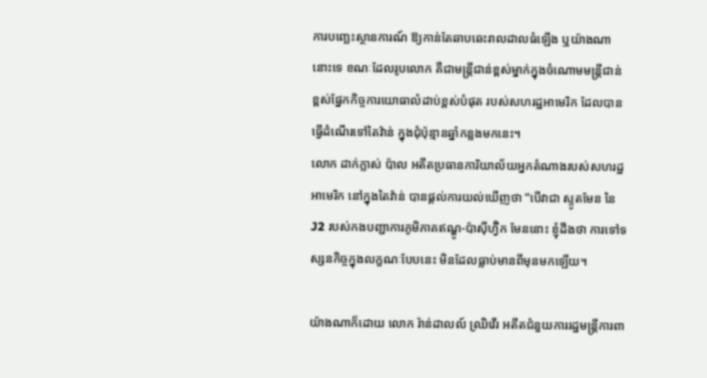ការបញ្ឆេះស្ថានការណ៍ ឱ្យកាន់តែឆាបឆេះរាលដាលធំឡើង ឬយ៉ាងណានោះទេ ខណៈដែលរូបលោក គឺជាមន្ត្រីជាន់ខ្ពស់ម្នាក់ក្នុងចំណោមមន្ត្រីជាន់ខ្ពស់ផ្នែកកិច្ចការយោធាលំដាប់ខ្ពស់បំផុត របស់សហរដ្ឋអាមេរិក ដែលបានធ្វើដំណើរទៅតៃវ៉ាន់ ក្នុងជុំប៉ុន្មានឆ្នាំកន្លងមកនេះ។
លោក ដាក់ក្លាស់ ប៉ាល អតីតប្រធានការិយាល័យអ្នកតំណាងរបស់សហរដ្ឋអាមេរិក នៅក្នុងតៃវ៉ាន់ បានផ្ដល់ការយល់ឃើញថា “បើវាជា ស្ទូតមែន នៃ J2 របស់កងបញ្ជាការភូមិភាគឥណ្ឌូ-ប៉ាស៊ីហ្វ៊ិក មែននោះ ខ្ញុំដឹងថា ការទៅទស្សនកិច្ចក្នុងលក្ខណៈបែបនេះ មិនដែលធ្លាប់មានពីមុនមកឡើយ។

យ៉ាងណាក៏ដោយ លោក រ៉ាន់ដាលល៍ ឈ្រិវើរ អតីតជំនួយការរដ្ឋមន្ត្រីការពា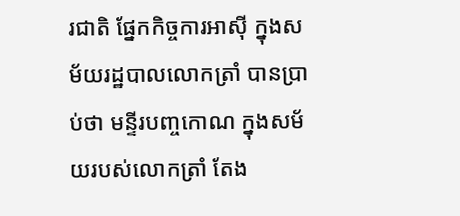រជាតិ ផ្នែកកិច្ចការអាស៊ី ក្នុងសម័យរដ្ឋបាលលោកត្រាំ បានប្រាប់ថា មន្ទីរបញ្ចកោណ ក្នុងសម័យរបស់លោកត្រាំ តែង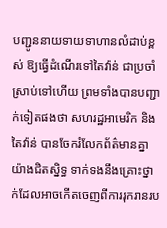បញ្ជូននាយទាយទាហានលំដាប់ខ្ពស់ ឱ្យធ្វើដំណើរទៅតៃវ៉ាន់ ជាប្រចាំស្រាប់ទៅហើយ ព្រមទាំងបានបញ្ជាក់ទៀតផងថា សហរដ្ឋអាមេរិក និងតៃវ៉ាន់ បានចែករំលែកព័ត៌មានគ្នាយ៉ាងជិតស្និទ្ធ ទាក់ទងនឹងគ្រោះថ្នាក់ដែលអាចកើតចេញពីការរុករានរប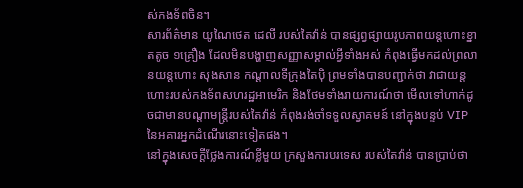ស់កងទ័ពចិន។
សារព័ត៌មាន យូណៃថេត ដេលី របស់តៃវ៉ាន់ បានផ្សព្វផ្សាយរូបភាពយន្តហោះខ្នាតតូច ១គ្រឿង ដែលមិនបង្ហាញសញ្ញាសម្គាល់អ្វីទាំងអស់ កំពុងធ្វើមកដល់ព្រលានយន្តហោះ សុងសាន កណ្ដាលទីក្រុងតៃប៉ិ ព្រមទាំងបានបញ្ជាក់ថា វាជាយន្តហោះរបស់កងទ័ពសហរដ្ឋអាមេរិក និងថែមទាំងរាយការណ៍ថា មើលទៅហាក់ដូចជាមានបណ្ដាមន្ត្រីរបស់តៃវ៉ាន់ កំពុងរង់ចាំទទួលស្វាគមន៍ នៅក្នុងបន្ទប់ VIP នៃអគារអ្នកដំណើរនោះទៀតផង។
នៅក្នុងសេចក្ដីថ្លែងការណ៍ខ្លីមួយ ក្រសួងការបរទេស របស់តៃវ៉ាន់ បានប្រាប់ថា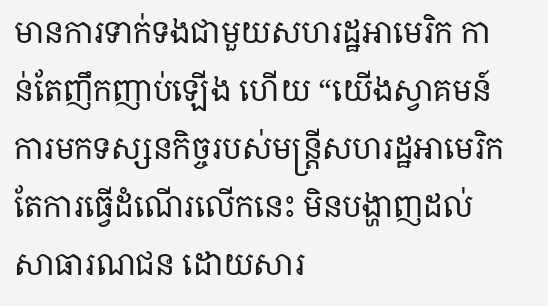មានការទាក់ទងជាមួយសហរដ្ឋអាមេរិក កាន់តែញឹកញាប់ឡើង ហើយ “យើងស្វាគមន៍ ការមកទស្សនកិច្ចរបស់មន្ត្រីសហរដ្ឋអាមេរិក តែការធ្វើដំណើរលើកនេះ មិនបង្ហាញដល់សាធារណជន ដោយសារ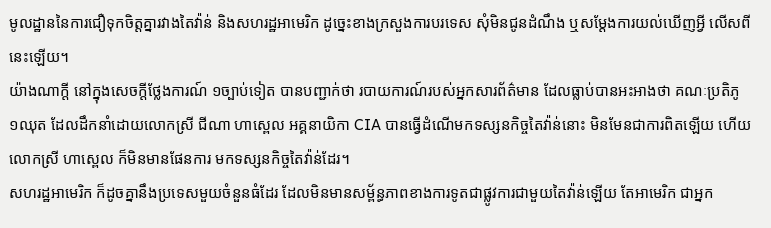មូលដ្ឋាននៃការជឿទុកចិត្តគ្នារវាងតៃវ៉ាន់ និងសហរដ្ឋអាមេរិក ដូច្នេះខាងក្រសួងការបរទេស សុំមិនជូនដំណឹង ឬសម្ដែងការយល់ឃើញអ្វី លើសពីនេះឡើយ។
យ៉ាងណាក្ដី នៅក្នុងសេចក្ដីថ្លែងការណ៍ ១ច្បាប់ទៀត បានបញ្ជាក់ថា របាយការណ៍របស់អ្នកសារព័ត៌មាន ដែលធ្លាប់បានអះអាងថា គណៈប្រតិភូ ១ឈុត ដែលដឹកនាំដោយលោកស្រី ជីណា ហាស្ពេល អគ្គនាយិកា CIA បានធ្វើដំណើមកទស្សនកិច្ចតៃវ៉ាន់នោះ មិនមែនជាការពិតឡើយ ហើយលោកស្រី ហាស្ពេល ក៏មិនមានផែនការ មកទស្សនកិច្ចតៃវ៉ាន់ដែរ។
សហរដ្ឋអាមេរិក ក៏ដូចគ្នានឹងប្រទេសមួយចំនួនធំដែរ ដែលមិនមានសម្ព័ន្ធភាពខាងការទូតជាផ្លូវការជាមួយតៃវ៉ាន់ឡើយ តែអាមេរិក ជាអ្នក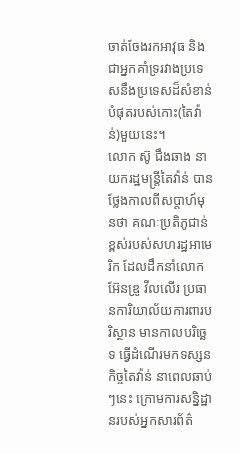ចាត់ចែងរកអាវុធ និងជាអ្នកគាំទ្ររវាងប្រទេសនឹងប្រទេសដ៏សំខាន់បំផុតរបស់កោះ(តៃវ៉ាន់)មួយនេះ។
លោក ស៊ូ ជឹងឆាង នាយករដ្ឋមន្ត្រីតៃវ៉ាន់ បានថ្លែងកាលពីសប្ដាហ៍មុនថា គណៈប្រតិភូជាន់ខ្ពស់របស់សហរដ្ឋអាមេរិក ដែលដឹកនាំលោក អ៊ែនឌ្រូ វីលលើរ ប្រធានការិយាល័យការពារបរិស្ថាន មានកាលបរិច្ឆេទ ធ្វើដំណើរមកទស្សនកិច្ចតៃវ៉ាន់ នាពេលឆាប់ៗនេះ ក្រោមការសន្និដ្ឋានរបស់អ្នកសារព័ត៌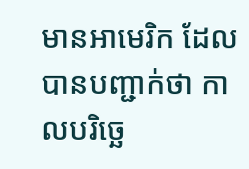មានអាមេរិក ដែលបានបញ្ជាក់ថា កាលបរិច្ឆេ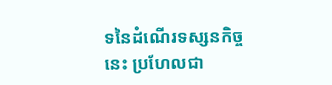ទនៃដំណើរទស្សនកិច្ចនេះ ប្រហែលជា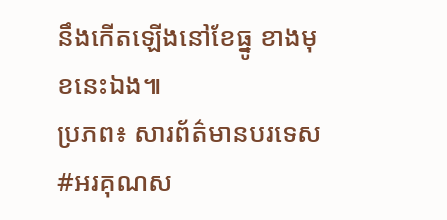នឹងកើតឡើងនៅខែធ្នូ ខាងមុខនេះឯង៕
ប្រភព៖ សារព័ត៌មានបរទេស
#អរគុណស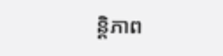ន្តិភាព